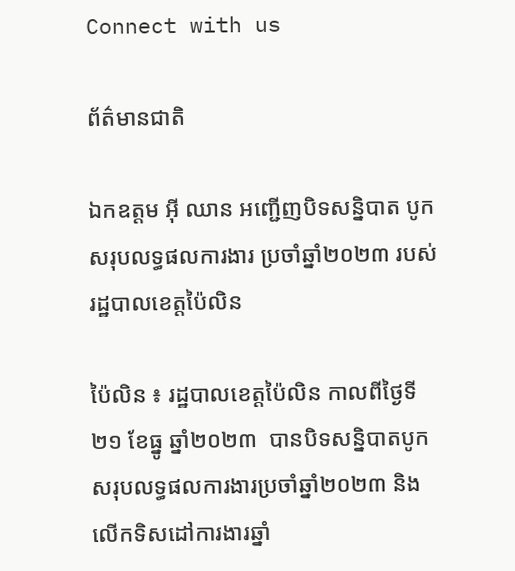Connect with us

ព័ត៌មានជាតិ

ឯកឧត្តម អ៊ី ឈាន អញ្ជើញបិទសន្និបាត បូកសរុបលទ្ធផលការងារ ប្រចាំឆ្នាំ២០២៣ របស់រដ្ឋបាលខេត្តប៉ៃលិន

ប៉ៃលិន ៖ រដ្ឋបាលខេត្តប៉ៃលិន កាលពីថ្ងៃទី២១ ខែធ្នូ ឆ្នាំ២០២៣  បានបិទសន្និបាតបូកសរុបលទ្ធផលការងារប្រចាំឆ្នាំ២០២៣ និងលើកទិសដៅការងារឆ្នាំ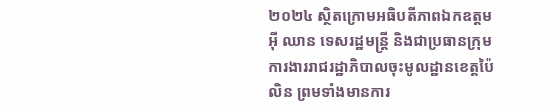២០២៤ ស្ថិតក្រោមអធិបតីភាពឯកឧត្តម អ៊ី ឈាន ទេសរដ្ឋមន្ត្រី និងជាប្រធានក្រុមការងាររាជរដ្ឋាភិបាលចុះមូលដ្ឋានខេត្តប៉ៃលិន ព្រមទាំងមានការ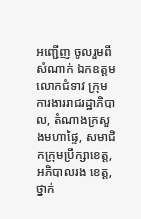អញ្ជើញ ចូលរួមពី សំណាក់ ឯកឧត្តម លោកជំទាវ ក្រុមការងាររាជរដ្ឋាភិបាល, តំណាងក្រសួងមហាផ្ទៃ, សមាជិកក្រុមប្រឹក្សាខេត្ត, អភិបាលរង ខេត្ត, ថ្នាក់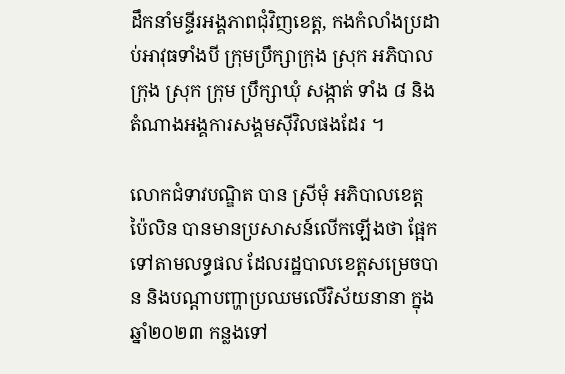ដឹកនាំមន្ទីរអង្គភាពជុំវិញខេត្ត, កងកំលាំងប្រដាប់អាវុធទាំងបី ក្រុមប្រឹក្សាក្រុង ស្រុក អភិបាលក្រុង ស្រុក ក្រុម ប្រឹក្សាឃុំ សង្កាត់ ទាំង ៨ និងតំណាងអង្គការសង្គមស៊ីវិលផងដែរ ។

លោកជំទាវបណ្ឌិត បាន ស្រីមុំ អភិបាលខេត្តប៉ៃលិន បានមានប្រសាសន៍លើកឡើងថា ផ្អែកទៅតាមលទ្ធផល ដែលរដ្ឋបាលខេត្តសម្រេចបាន និងបណ្ដាបញ្ហាប្រឈមលើវិស័យនានា ក្នុងឆ្នាំ២០២៣ កន្លងទៅ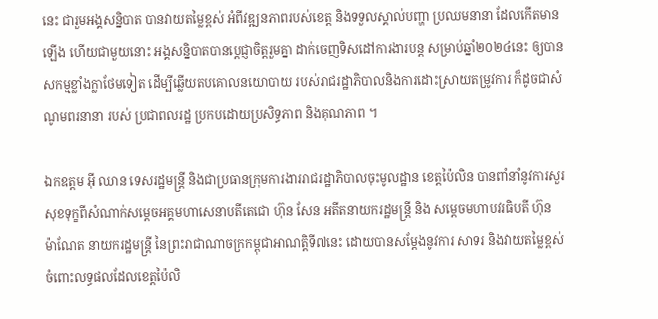នេះ ជារួមអង្គសន្និបាត បានវាយតម្លៃខ្ពស់ អំពីវឌ្ឍនភាពរបស់ខេត្ត និងទទួលស្គាល់បញ្ហា ប្រឈមនានា ដែលកើតមានឡើង ហើយជាមួយនោះ អង្គសន្និបាតបានប្ដេជ្ញាចិត្តរួមគ្នា ដាក់ចេញទិសដៅការងារបន្ត សម្រាប់ឆ្នាំ២០២៤នេះ ឲ្យបានសកម្មខ្លាំងក្លាថែមទៀត ដើម្បីឆ្លើយតបគោលនយោបាយ របស់រាជរដ្ឋាភិបាលនិងការដោះស្រាយតម្រូវការ ក៏ដូចជាសំណូមពរនានា របស់ ប្រជាពលរដ្ឋ ប្រកបដោយប្រសិទ្ធភាព និងគុណភាព ។

ឯកឧត្តម អ៊ី ឈាន ទេសរដ្ឋមន្ត្រី និងជាប្រធានក្រុមការងាររាជរដ្ឋាភិបាលចុះមូលដ្ឋាន ខេត្តប៉ៃលិន បានពាំនាំនូវការសួរសុខទុក្ខពីសំណាក់សម្តេចអគ្គមហាសេនាបតីតេជោ ហ៊ុន សែន អតីតនាយករដ្ឋមន្ត្រី និង សម្តេចមហាបវរធិបតី ហ៊ុន ម៉ាណែត នាយករដ្ឋមន្ត្រី នៃព្រះរាជាណាចក្រកម្ពុជាអាណត្តិទី៧នេះ ដោយបានសម្តែងនូវការ សាទរ និងវាយតម្លៃខ្ពស់ចំពោះលទ្ធផលដែលខេត្តប៉ៃលិ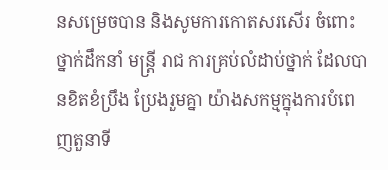នសម្រេចបាន និងសូមការកោតសរសើរ ចំពោះថ្នាក់ដឹកនាំ មន្ត្រី រាជ ការគ្រប់លំដាប់ថ្នាក់ ដែលបានខិតខំប្រឹង ប្រែងរួមគ្នា យ៉ាងសកម្មក្នុងការបំពេញតួនាទី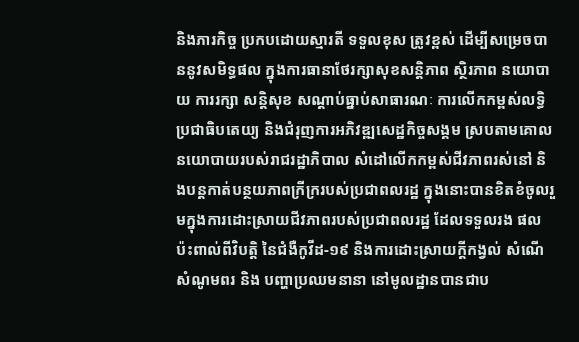និងភារកិច្ច ប្រកបដោយស្មារតី ទទួលខុស ត្រូវខ្ពស់ ដើម្បីសម្រេចបាននូវសមិទ្ធផល ក្នុងការធានាថែរក្សាសុខសន្តិភាព ស្ថិរភាព នយោបាយ ការរក្សា សន្តិសុខ សណ្តាប់ធ្នាប់សាធារណៈ ការលើកកម្ពស់លទ្ធិប្រជាធិបតេយ្យ និងជំរុញការអភិវឌ្ឍសេដ្ឋកិច្ចសង្គម ស្របតាមគោលនយោបាយរបស់រាជរដ្ឋាភិបាល សំដៅលើកកម្ពស់ជីវភាពរស់នៅ និងបន្តកាត់បន្ថយភាពក្រីក្ររបស់ប្រជាពលរដ្ឋ ក្នុងនោះបានខិតខំចូលរួមក្នុងការដោះស្រាយជីវភាពរបស់ប្រជាពលរដ្ឋ ដែលទទួលរង ផលប៉ះពាល់ពីវិបត្តិ នៃជំងឺកូវីដ-១៩ និងការដោះស្រាយក្តីកង្វល់ សំណើ សំណូមពរ និង បញ្ហាប្រឈមនានា នៅមូលដ្ឋានបានជាប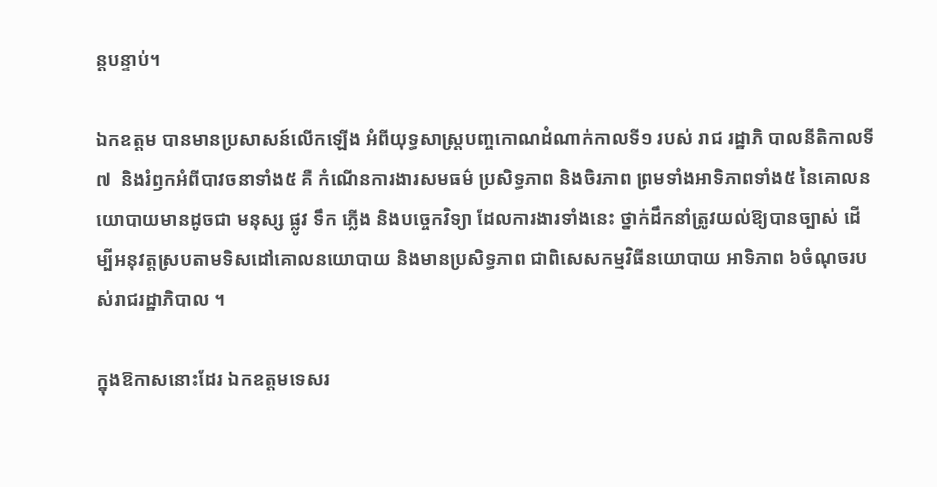ន្តបន្ទាប់។

ឯកឧត្តម បានមានប្រសាសន៍លើកឡើង អំពីយុទ្ធសាស្ត្របញ្ចកោណដំណាក់កាលទី១ របស់ រាជ រដ្ឋាភិ បាលនីតិកាលទី៧  និងរំឭកអំពីបាវចនាទាំង៥ គឺ កំណើនការងារសមធម៌ ប្រសិទ្ធភាព និងចិរភាព ព្រមទាំងអាទិភាពទាំង៥ នៃគោលនយោបាយមានដូចជា មនុស្ស ផ្លូវ ទឹក ភ្លើង និងបច្ចេកវិទ្យា ដែលការងារទាំងនេះ ថ្នាក់ដឹកនាំត្រូវយល់ឱ្យបានច្បាស់ ដើម្បីអនុវត្តស្របតាមទិសដៅគោលនយោបាយ និងមានប្រសិទ្ធភាព ជាពិសេសកម្មវិធីនយោបាយ អាទិភាព ៦ចំណុចរបស់រាជរដ្ឋាភិបាល ។

ក្នុងឱកាសនោះដែរ ឯកឧត្តមទេសរ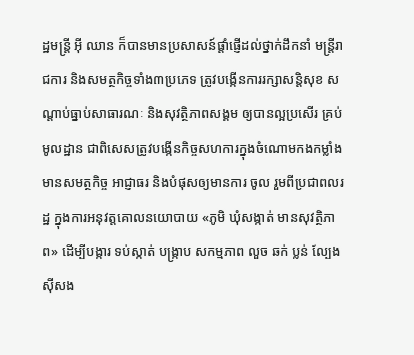ដ្ឋមន្ត្រី អ៊ី ឈាន ក៏បានមានប្រសាសន៍ផ្តាំផ្ញើដល់ថ្នាក់ដឹកនាំ មន្ត្រីរាជការ និងសមត្ថកិច្ចទាំង៣ប្រភេទ ត្រូវបង្កើនការរក្សាសន្តិសុខ សណ្តាប់ធ្នាប់សាធារណៈ និងសុវត្ថិភាពសង្គម ឲ្យបានល្អប្រសើរ គ្រប់មូលដ្ឋាន ជាពិសេសត្រូវបង្កើនកិច្ចសហការក្នុងចំណោមកងកម្លាំងមានសមត្ថកិច្ច អាជ្ញាធរ និងបំផុសឲ្យមានការ ចូល រួមពីប្រជាពលរដ្ឋ ក្នុងការអនុវត្តគោលនយោបាយ «ភូមិ ឃុំសង្កាត់ មានសុវត្ថិភាព» ដើម្បីបង្ការ ទប់ស្កាត់ បង្ក្រាប សកម្មភាព លួច ឆក់ ប្លន់ ល្បែងស៊ីសង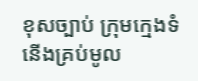ខុសច្បាប់ ក្រុមក្មេងទំនើងគ្រប់មូល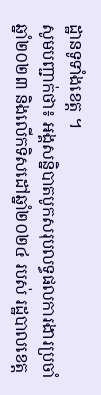ដ្ឋានទូទាំងខេត្ត ។
សូមបញ្ជាក់ថា៖ អង្គសន្និបាតបូកសរុបលទ្ធផលការងារប្រចាំឆ្នាំ២០២៣ និងលើកទិសដៅឆ្នាំ២០២៤ របស់ រដ្ឋបាលខេត្ត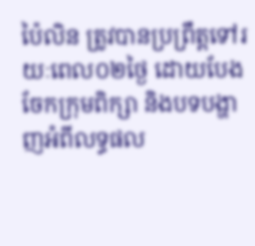ប៉ៃលិន ត្រូវបានប្រព្រឹត្តទៅរយៈពេល០២ថ្ងៃ ដោយបែងចែកក្រុមពិក្សា និងបទបង្ហាញអំពីលទ្ធផល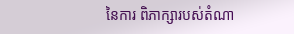នៃការ ពិភាក្សារបស់តំណា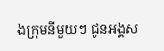ងក្រុមនីមួយៗ ជូនអង្គស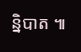ន្និបាត ៕